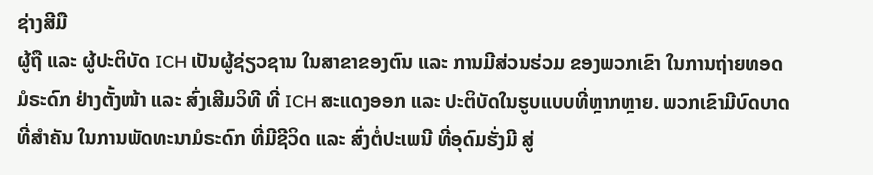ຊ່າງສີມື
ຜູ້ຖື ແລະ ຜູ້ປະຕິບັດ ICH ເປັນຜູ້ຊ່ຽວຊານ ໃນສາຂາຂອງຕົນ ແລະ ການມີສ່ວນຮ່ວມ ຂອງພວກເຂົາ ໃນການຖ່າຍທອດມໍຣະດົກ ຢ່າງຕັ້ງໜ້າ ແລະ ສົ່ງເສີມວິທີ ທີ່ ICH ສະແດງອອກ ແລະ ປະຕິບັດໃນຮູບແບບທີ່ຫຼາກຫຼາຍ. ພວກເຂົາມີບົດບາດທີ່ສໍາຄັນ ໃນການພັດທະນາມໍຣະດົກ ທີ່ມີຊີວິດ ແລະ ສົ່ງຕໍ່ປະເພນີ ທີ່ອຸດົມຮັ່ງມີ ສູ່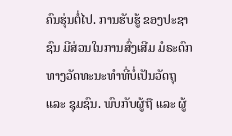ຄົນຮຸ່ນຕໍ່ໄປ. ການຮັບຮູ້ ຂອງປະຊາຊົນ ມີສ່ວນໃນການສົ່ງເສີມ ມໍຣະດົກ ທາງວັດທະນະທຳທີ່ບໍ່ເປັນວັດຖຸ ແລະ ຊຸມຊົນ. ພົບກັບຜູ້ຖື ແລະ ຜູ້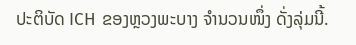ປະຕິບັດ ICH ຂອງຫຼວງພະບາງ ຈຳນວນໜຶ່ງ ດັ່ງລຸ່ມນີ້.